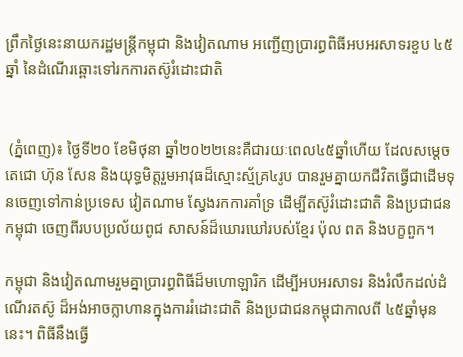ព្រឹកថ្ងៃនេះនាយករដ្ឋមន្ត្រីកម្ពុជា និងវៀតណាម អញ្ជើញប្រារព្ធពិធីអបអរសាទរខួប ៤៥ឆ្នាំ នៃដំណើរឆ្ពោះទៅរកការតស៊ូរំដោះជាតិ


 (ភ្នំពេញ)៖ ថ្ងៃទី២០ ខែមិថុនា ឆ្នាំ២០២២នេះគឺជារយៈពេល៤៥ឆ្នាំហើយ ដែលសម្តេចតេជោ ហ៊ុន សែន និងយុទ្ធមិត្តរួមអាវុធដ៏ស្មោះស្ម័គ្រ៤រូប បានរួមគ្នាយកជីវិតធ្វើជាដើមទុនចេញទៅកាន់ប្រទេស វៀតណាម ស្វែងរកការគាំទ្រ ដើម្បីតស៊ូរំដោះជាតិ និងប្រជាជនកម្ពុជា ចេញពីរបបប្រល័យពូជ សាសន៍ដ៏ឃោរឃៅរបស់ខ្មែរ ប៉ុល ពត និងបក្ខពួក។

កម្ពុជា និងវៀតណាមរួមគ្នាប្រារព្ធពិធីដ៏មហោឡារិក ដើម្បីអបអរសាទរ និងរំលឹកដល់ដំណើរតស៊ូ ដ៏អង់អាចក្លាហានក្នុងការរំដោះជាតិ និងប្រជាជនកម្ពុជាកាលពី ៤៥ឆ្នាំមុននេះ។ ពិធីនឹងធ្វើ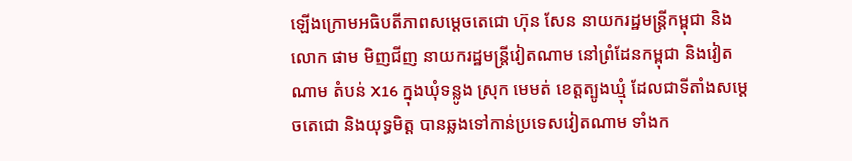ឡើងក្រោមអធិបតីភាពសម្តេចតេជោ ហ៊ុន សែន នាយករដ្ឋមន្ត្រីកម្ពុជា និងលោក ផាម មិញជីញ នាយករដ្ឋមន្ត្រីវៀតណាម នៅព្រំដែនកម្ពុជា និងវៀតណាម តំបន់ X16 ក្នុងឃុំទន្លូង ស្រុក មេមត់ ខេត្តត្បូងឃ្មុំ ដែលជាទីតាំងសម្តេចតេជោ និងយុទ្ធមិត្ត បានឆ្លងទៅកាន់ប្រទេសវៀតណាម ទាំងក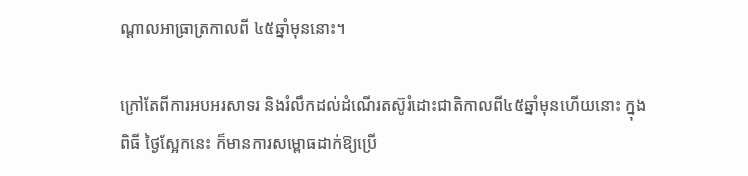ណ្តាលអាធ្រាត្រកាលពី ៤៥ឆ្នាំមុននោះ។

ក្រៅតែពីការអបអរសាទរ និងរំលឹកដល់ដំណើរតស៊ូរំដោះជាតិកាលពី៤៥ឆ្នាំមុនហើយនោះ ក្នុងពិធី ថ្ងៃស្អែកនេះ ក៏មានការសម្ពោធដាក់ឱ្យប្រើ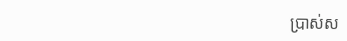ប្រាស់ស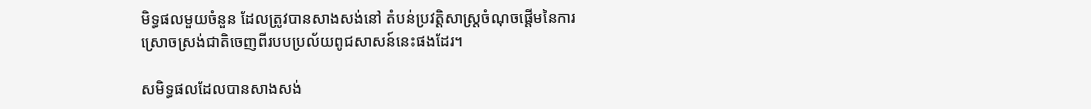មិទ្ធផលមួយចំនួន ដែលត្រូវបានសាងសង់នៅ តំបន់ប្រវត្តិសាស្ត្រចំណុចផ្តើមនៃការស្រោចស្រង់ជាតិចេញពីរបបប្រល័យពូជសាសន៍នេះផងដែរ។

សមិទ្ធផលដែលបានសាងសង់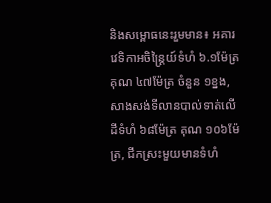និងសម្ពោធនេះរួមមាន៖ អគារវេទិកាអចិន្ត្រៃយ៍ទំហំ ៦.១ម៉ែត្រ គុណ ៤៧ម៉ែត្រ ចំនួន ១ខ្នង, សាងសង់ទីលានបាល់ទាត់លើដីទំហំ ៦៨ម៉ែត្រ គុណ ១០៦ម៉ែត្រ, ជីកស្រះមួយមានទំហំ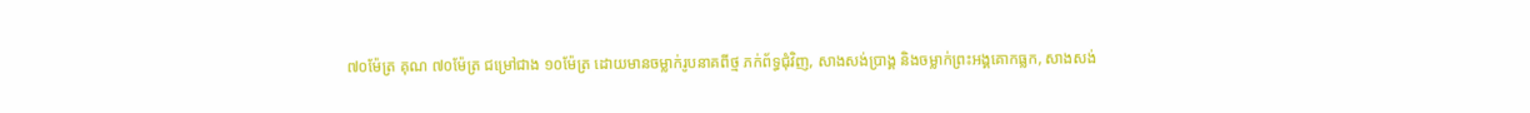៧០ម៉ែត្រ គុណ ៧០ម៉ែត្រ ជម្រៅជាង ១០ម៉ែត្រ ដោយមានចម្លាក់រូបនាគពីថ្ម ភក់ព័ទ្ធជុំវិញ, សាងសង់ប្រាង្គ និងចម្លាក់ព្រះអង្គគោកធ្លក, សាងសង់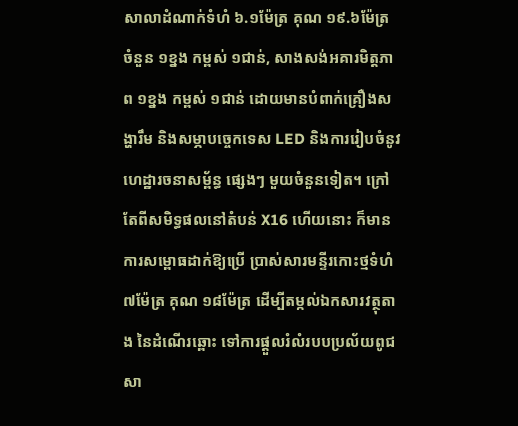សាលាដំណាក់ទំហំ ៦.១ម៉ែត្រ គុណ ១៩.៦ម៉ែត្រ ចំនួន ១ខ្នង កម្ពស់ ១ជាន់, សាងសង់អគារមិត្តភាព ១ខ្នង កម្ពស់ ១ជាន់ ដោយមានបំពាក់គ្រឿងសង្ហារឹម និងសម្ភាបច្ចេកទេស LED និងការរៀបចំនូវហេដ្ឋារចនាសម្ព័ន្ធ ផ្សេងៗ មួយចំនួនទៀត។ ក្រៅតែពីសមិទ្ធផលនៅតំបន់ X16 ហើយនោះ ក៏មានការសម្ពោធដាក់ឱ្យប្រើ ប្រាស់សារមន្ទីរកោះថ្មទំហំ ៧ម៉ែត្រ គុណ ១៨ម៉ែត្រ ដើម្បីតម្កល់ឯកសារវត្ថុតាង នៃដំណើរឆ្ពោះ ទៅការផ្តួលរំលំរបបប្រល័យពូជសា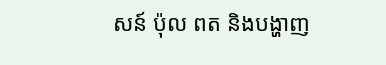សន៍ ប៉ុល ពត និងបង្ហាញ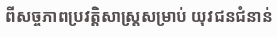ពីសច្ចភាពប្រវត្តិសាស្ត្រសម្រាប់ យុវជនជំនាន់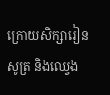ក្រោយសិក្សារៀនសូត្រ និងឈ្វេង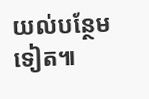យល់បន្ថែមទៀត៕